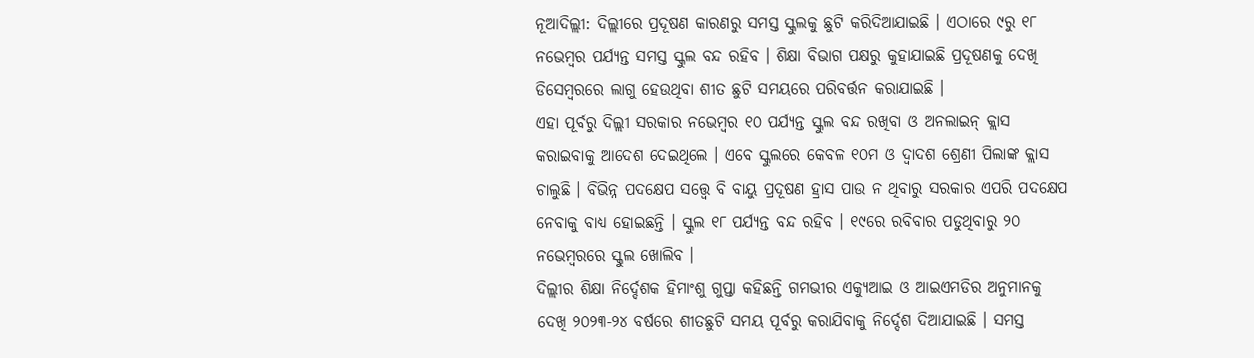ନୂଆଦିଲ୍ଲୀ: ଦିଲ୍ଲୀରେ ପ୍ରଦୂଷଣ କାରଣରୁ ସମସ୍ତ ସ୍କୁଲକୁ ଛୁଟି କରିଦିଆଯାଇଛି । ଏଠାରେ ୯ରୁ ୧୮ ନଭେମ୍ବର ପର୍ଯ୍ୟନ୍ତ ସମସ୍ତ ସ୍କୁଲ ବନ୍ଦ ରହିବ । ଶିକ୍ଷା ବିଭାଗ ପକ୍ଷରୁ କୁହାଯାଇଛି ପ୍ରଦୂଷଣକୁ ଦେଖି ଡିସେମ୍ବରରେ ଲାଗୁ ହେଉଥିବା ଶୀତ ଛୁଟି ସମୟରେ ପରିବର୍ତ୍ତନ କରାଯାଇଛି ।
ଏହା ପୂର୍ବରୁ ଦିଲ୍ଲୀ ସରକାର ନଭେମ୍ବର ୧୦ ପର୍ଯ୍ୟନ୍ତ ସ୍କୁଲ ବନ୍ଦ ରଖିବା ଓ ଅନଲାଇନ୍ କ୍ଲାସ କରାଇବାକୁ ଆଦେଶ ଦେଇଥିଲେ । ଏବେ ସ୍କୁଲରେ କେବଳ ୧୦ମ ଓ ଦ୍ୱାଦଶ ଶ୍ରେଣୀ ପିଲାଙ୍କ କ୍ଲାସ ଚାଲୁଛି । ବିଭିନ୍ନ ପଦକ୍ଷେପ ସତ୍ତ୍ୱେ ବି ବାୟୁ ପ୍ରଦୂଷଣ ହ୍ରାସ ପାଉ ନ ଥିବାରୁ ସରକାର ଏପରି ପଦକ୍ଷେପ ନେବାକୁ ବାଧ୍ୟ ହୋଇଛନ୍ତି । ସ୍କୁଲ ୧୮ ପର୍ଯ୍ୟନ୍ତ ବନ୍ଦ ରହିବ । ୧୯ରେ ରବିବାର ପଡୁଥିବାରୁ ୨୦ ନଭେମ୍ବରରେ ସ୍କୁଲ ଖୋଲିବ ।
ଦିଲ୍ଲୀର ଶିକ୍ଷା ନିର୍ଦ୍ଦେଶକ ହିମାଂଶୁ ଗୁପ୍ତା କହିଛନ୍ତି ଗମଭୀର ଏକ୍ୟୁଆଇ ଓ ଆଇଏମଡିର ଅନୁମାନକୁ ଦେଖି ୨୦୨୩-୨୪ ବର୍ଷରେ ଶୀତଛୁଟି ସମୟ ପୂର୍ବରୁ କରାଯିବାକୁ ନିର୍ଦ୍ଦେଶ ଦିଆଯାଇଛି । ସମସ୍ତ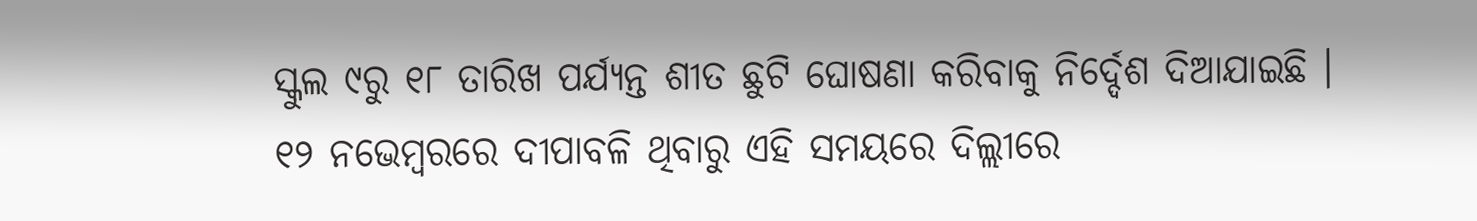ସ୍କୁଲ ୯ରୁ ୧୮ ତାରିଖ ପର୍ଯ୍ୟନ୍ତ ଶୀତ ଛୁଟି ଘୋଷଣା କରିବାକୁ ନିର୍ଦ୍ଦେଶ ଦିଆଯାଇଛି ।
୧୨ ନଭେମ୍ବରରେ ଦୀପାବଳି ଥିବାରୁ ଏହି ସମୟରେ ଦିଲ୍ଲୀରେ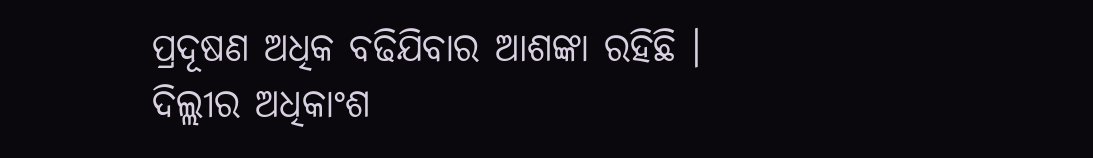ପ୍ରଦୂଷଣ ଅଧିକ ବଢିଯିବାର ଆଶଙ୍କା ରହିଛି । ଦିଲ୍ଲୀର ଅଧିକାଂଶ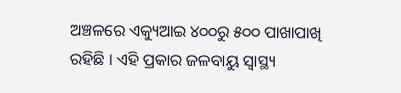ଅଞ୍ଚଳରେ ଏକ୍ୟୁଆଇ ୪୦୦ରୁ ୫୦୦ ପାଖାପାଖି ରହିଛି । ଏହି ପ୍ରକାର ଜଳବାୟୁ ସ୍ୱାସ୍ଥ୍ୟ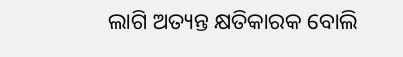ଲାଗି ଅତ୍ୟନ୍ତ କ୍ଷତିକାରକ ବୋଲି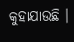କୁହାଯାଉଛି ।